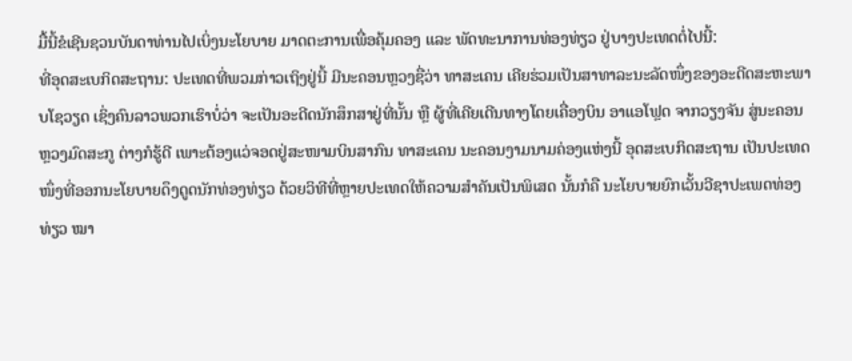ມື້ນີ້ຂໍເຊີນຊວນບັນດາທ່ານໄປເບິ່ງນະໂຍບາຍ ມາດຕະການເພື່ອຄຸ້ມຄອງ ແລະ ພັດທະນາການທ່ອງທ່ຽວ ຢູ່ບາງປະເທດຕໍ່ໄປນີ້:
ທີ່ອຸດສະເບກິດສະຖານ: ປະເທດທີ່ພວມກ່າວເຖິງຢູ່ນີ້ ມີນະຄອນຫຼວງຊື່ວ່າ ທາສະເຄນ ເຄີຍຮ່ວມເປັນສາທາລະນະລັດໜຶ່ງຂອງອະດີດສະຫະພາບໂຊວຽດ ເຊິ່ງຄົນລາວພວກເຮົາບໍ່ວ່າ ຈະເປັນອະດີດນັກສຶກສາຢູ່ທີ່ນັ້ນ ຫຼື ຜູ້ທີ່ເຄີຍເດີນທາງໂດຍເຄື່ອງບິນ ອາແອໂຟຼດ ຈາກວຽງຈັນ ສູ່ນະຄອນຫຼວງມົດສະກູ ຕ່າງກໍຮູ້ດີ ເພາະຕ້ອງແວ່ຈອດຢູ່ສະໜາມບິນສາກົນ ທາສະເຄນ ນະຄອນງາມນາມຄ່ອງແຫ່ງນີ້ ອຸດສະເບກິດສະຖານ ເປັນປະເທດໜຶ່ງທີ່ອອກນະໂຍບາຍດຶງດູດນັກທ່ອງທ່ຽວ ດ້ວຍວິທີທີ່ຫຼາຍປະເທດໃຫ້ຄວາມສຳຄັນເປັນພິເສດ ນັ້ນກໍຄື ນະໂຍບາຍຍົກເວັ້ນວີຊາປະເພດທ່ອງທ່ຽວ ໝາ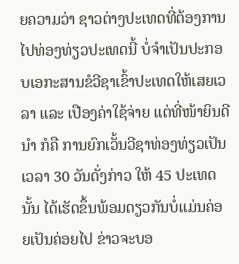ຍຄວາມວ່າ ຊາວຕ່າງປະເທດທີ່ຕ້ອງການໄປທ່ອງທ່ຽວປະເທດນີ້ ບໍ່ຈຳເປັນປະກອບເອກະສານຂໍວີຊາເຂົ້າປະເທດໃຫ້ເສຍເວລາ ແລະ ເປືອງຄ່າໃຊ້ຈ່າຍ ແຕ່ທີ່ໜ້າຍິນດີນຳ ກໍຄື ການຍົກເວັ້ນວີຊາທ່ອງທ່ຽວເປັນເວລາ 30 ວັນດັ່ງກ່າວ ໃຫ້ 45 ປະເທດນັ້ນ ໄດ້ເຮັດຂຶ້ນພ້ອມດຽວກັນບໍ່ແມ່ນຄ່ອຍເປັນຄ່ອຍໄປ ຂ່າວຈະບອ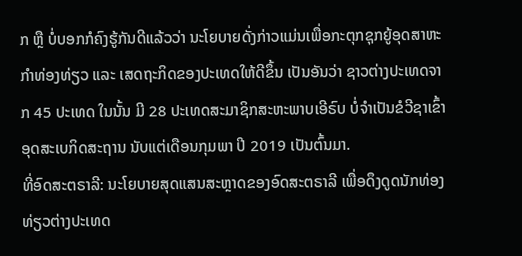ກ ຫຼື ບໍ່ບອກກໍຄົງຮູ້ກັນດີແລ້ວວ່າ ນະໂຍບາຍດັ່ງກ່າວແມ່ນເພື່ອກະຕຸກຊຸກຍູ້ອຸດສາຫະກຳທ່ອງທ່ຽວ ແລະ ເສດຖະກິດຂອງປະເທດໃຫ້ດີຂຶ້ນ ເປັນອັນວ່າ ຊາວຕ່າງປະເທດຈາກ 45 ປະເທດ ໃນນັ້ນ ມີ 28 ປະເທດສະມາຊິກສະຫະພາບເອີຣົບ ບໍ່ຈຳເປັນຂໍວີຊາເຂົ້າອຸດສະເບກິດສະຖານ ນັບແຕ່ເດືອນກຸມພາ ປີ 2019 ເປັນຕົ້ນມາ.
ທີ່ອົດສະຕຣາລີ: ນະໂຍບາຍສຸດແສນສະຫຼາດຂອງອົດສະຕຣາລີ ເພື່ອດຶງດູດນັກທ່ອງທ່ຽວຕ່າງປະເທດ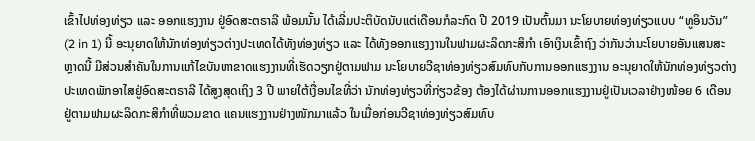ເຂົ້າໄປທ່ອງທ່ຽວ ແລະ ອອກແຮງງານ ຢູ່ອົດສະຕຣາລີ ພ້ອມນັ້ນ ໄດ້ເລີ່ມປະຕິບັດນັບແຕ່ເດືອນກໍລະກົດ ປີ 2019 ເປັນຕົ້ນມາ ນະໂຍບາຍທ່ອງທ່ຽວແບບ “ທູອິນວັນ” (2 in 1) ນີ້ ອະນຸຍາດໃຫ້ນັກທ່ອງທ່ຽວຕ່າງປະເທດໄດ້ທັງທ່ອງທ່ຽວ ແລະ ໄດ້ທັງອອກແຮງງານໃນຟາມຜະລິດກະສິກຳ ເອົາເງິນເຂົ້າຖົງ ວ່າກັນວ່ານະໂຍບາຍອັນແສນສະຫຼາດນີ້ ມີສ່ວນສຳຄັນໃນການແກ້ໄຂບັນຫາຂາດແຮງງານທີ່ເຮັດວຽກຢູ່ຕາມຟາມ ນະໂຍບາຍວີຊາທ່ອງທ່ຽວສົມທົບກັບການອອກແຮງງານ ອະນຸຍາດໃຫ້ນັກທ່ອງທ່ຽວຕ່າງປະເທດພັກອາໄສຢູ່ອົດສະຕຣາລີ ໄດ້ສູງສຸດເຖິງ 3 ປີ ພາຍໃຕ້ເງື່ອນໄຂທີ່ວ່າ ນັກທ່ອງທ່ຽວທີ່ກ່ຽວຂ້ອງ ຕ້ອງໄດ້ຜ່ານການອອກແຮງງານຢູ່ເປັນເວລາຢ່າງໜ້ອຍ 6 ເດືອນ ຢູ່ຕາມຟາມຜະລິດກະສິກຳທີ່ພວມຂາດ ແຄນແຮງງານຢ່າງໜັກມາແລ້ວ ໃນເມື່ອກ່ອນວີຊາທ່ອງທ່ຽວສົມທົບ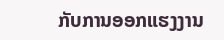ກັບການອອກແຮງງານ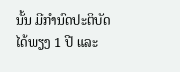ນັ້ນ ມີກຳນົດປະຕິບັດໄດ້ພຽງ 1 ປີ ແລະ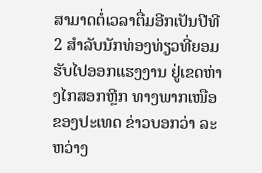ສາມາດຕໍ່ເວລາຕື່ມອີກເປັນປີທີ 2 ສຳລັບນັກທ່ອງທ່ຽວທີ່ຍອມຮັບໄປອອກແຮງງານ ຢູ່ເຂດຫ່າງໄກສອກຫຼີກ ທາງພາກເໜືອຂອງປະເທດ ຂ່າວບອກວ່າ ລະຫວ່າງ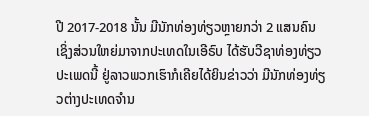ປີ 2017-2018 ນັ້ນ ມີນັກທ່ອງທ່ຽວຫຼາຍກວ່າ 2 ແສນຄົນ ເຊິ່ງສ່ວນໃຫຍ່ມາຈາກປະເທດໃນເອີຣົບ ໄດ້ຮັບວີຊາທ່ອງທ່ຽວປະເພດນີ້ ຢູ່ລາວພວກເຮົາກໍເຄີຍໄດ້ຍິນຂ່າວວ່າ ມີນັກທ່ອງທ່ຽວຕ່າງປະເທດຈຳນ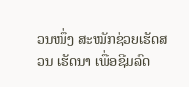ວນໜຶ່ງ ສະໝັກຊ່ວຍເຮັດສວນ ເຮັດນາ ເພື່ອຊີມລົດ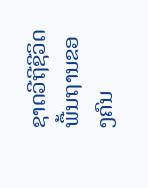ຊາດວີຖີຊີວິດພື້ນຖານຂອງຄົນ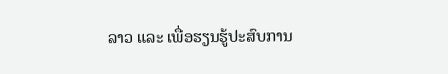ລາວ ແລະ ເພື່ອຮຽນຮູ້ປະສົບການ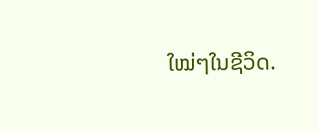ໃໝ່ໆໃນຊີວິດ.